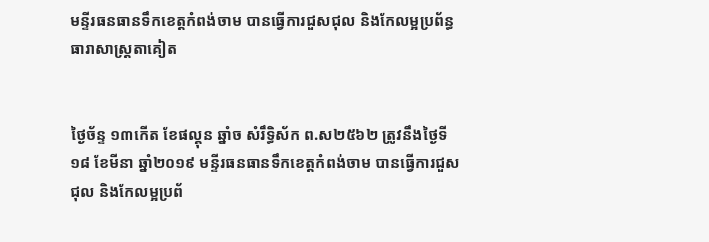មន្ទីរធនធានទឹកខេត្ដកំពង់ចាម បានធ្វេីការជួសជុល និងកែលម្អប្រព័ន្ធធារាសាស្រ្ដតាគៀត


ថ្ងៃច័ន្ទ ១៣កើត ខែផល្គុន ឆ្នាំច សំរឹទ្ធិស័ក ព.ស២៥៦២ ត្រូវនឹងថ្ងៃទី១៨ ខែមីនា ឆ្នាំ២០១៩ មន្ទីរធនធានទឹកខេត្ដកំពង់ចាម បានធ្វេីការជួសជុល និងកែលម្អប្រព័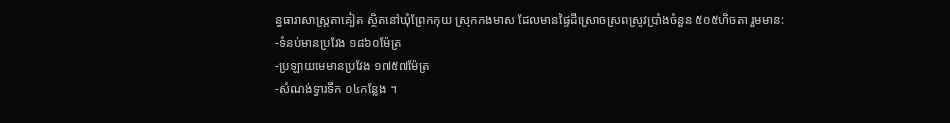ន្ធធារាសាស្រ្ដតាគៀត ស្ថិតនៅឃុំព្រែកកុយ ស្រុកកងមាស ដែលមានផ្ទៃដីស្រោចស្រពស្រូវប្រាំងចំនួន ៥០៥ហិចតា រួមមាន:
-ទំនប់មានប្រវែង ១៨៦០ម៉ែត្រ
-ប្រឡាយមេមានប្រវែង ១៧៥៧ម៉ែត្រ
-សំណង់ទ្វារទឹក ០៤កន្លែង ។